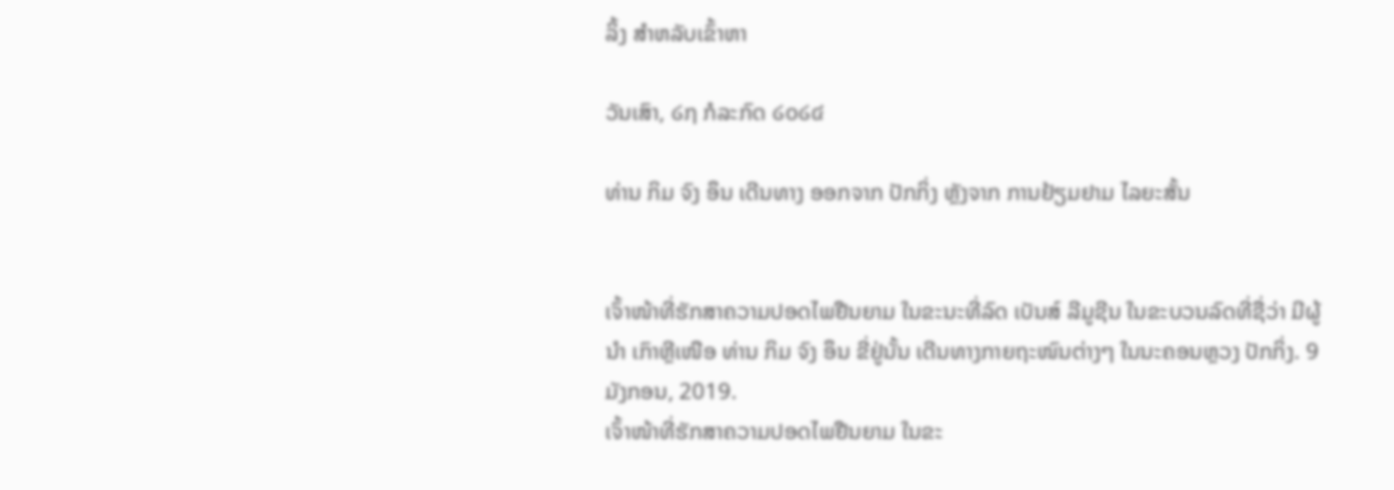ລິ້ງ ສຳຫລັບເຂົ້າຫາ

ວັນເສົາ, ໒໗ ກໍລະກົດ ໒໐໒໔

ທ່ານ ກິມ ຈົງ ອຶນ ເດີນທາງ ອອກຈາກ ປັກກິ່ງ ຫຼັງຈາກ ການຢ້ຽມຢາມ ໄລຍະສັ້ນ


ເຈົ້າໜ້າທີ່ຮັກສາຄວາມປອດໄພຢືນຍາມ ໃນຂະນະທີ່ລົດ ເບັນສ໌ ລີມູຊີນ ໃນຂະບວນລົດທີ່ຊື່ວ່າ ມີຜູ້ນຳ ເກົາຫຼີເໜືອ ທ່ານ ກິມ ຈົງ ອຶນ ຂີ່ຢູ່ນັ້ນ ເດີນທາງກາຍຖະໜົນຕ່າງໆ ໃນນະຄອນຫຼວງ ປັກກິ່ງ. 9 ມັງກອນ, 2019.
ເຈົ້າໜ້າທີ່ຮັກສາຄວາມປອດໄພຢືນຍາມ ໃນຂະ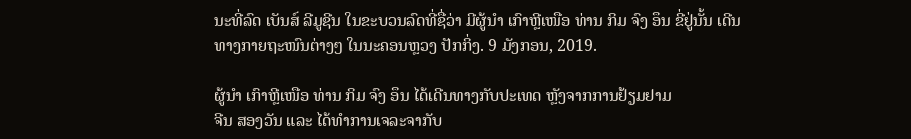ນະທີ່ລົດ ເບັນສ໌ ລີມູຊີນ ໃນຂະບວນລົດທີ່ຊື່ວ່າ ມີຜູ້ນຳ ເກົາຫຼີເໜືອ ທ່ານ ກິມ ຈົງ ອຶນ ຂີ່ຢູ່ນັ້ນ ເດີນທາງກາຍຖະໜົນຕ່າງໆ ໃນນະຄອນຫຼວງ ປັກກິ່ງ. 9 ມັງກອນ, 2019.

ຜູ້ນຳ ເກົາຫຼີເໜືອ ທ່ານ ກິມ ຈົງ ອຶນ ໄດ້ເດີນທາງກັບປະເທດ ຫຼັງຈາກການຢ້ຽມຢາມ
ຈີນ ສອງວັນ ແລະ ໄດ້ທຳການເຈລະຈາກັບ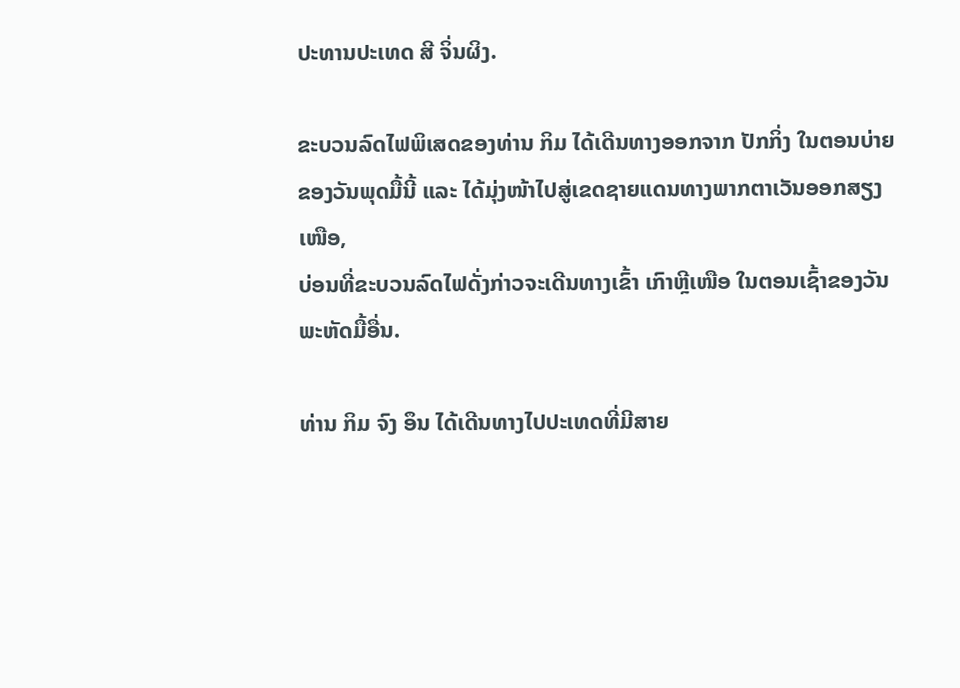ປະທານປະເທດ ສີ ຈິ່ນຜິງ.

ຂະບວນລົດໄຟພິເສດຂອງທ່ານ ກິມ ໄດ້ເດີນທາງອອກຈາກ ປັກກິ່ງ ໃນຕອນບ່າຍ
ຂອງວັນພຸດມື້ນີ້ ແລະ ໄດ້ມຸ່ງໜ້າໄປສູ່ເຂດຊາຍແດນທາງພາກຕາເວັນອອກສຽງເໜືອ,
ບ່ອນທີ່ຂະບວນລົດໄຟດັ່ງກ່າວຈະເດີນທາງເຂົ້າ ເກົາຫຼີເໜືອ ໃນຕອນເຊົ້າຂອງວັນ
ພະຫັດມື້ອື່ນ.

ທ່ານ ກິມ ຈົງ ອຶນ ໄດ້ເດີນທາງໄປປະເທດທີ່ມີສາຍ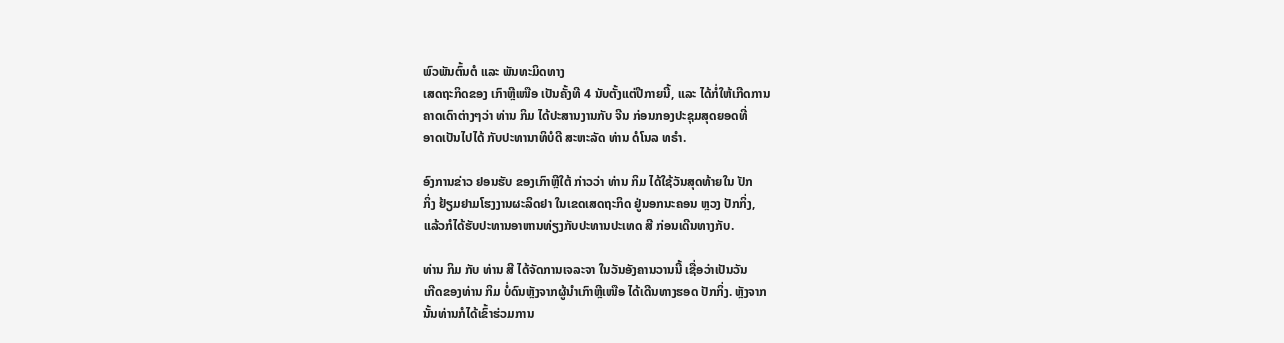ພົວພັນຕົ້ນຕໍ ແລະ ພັນທະມິດທາງ
ເສດຖະກິດຂອງ ເກົາຫຼີເໜືອ ເປັນຄັ້ງທີ 4 ນັບຕັ້ງແຕ່ປີກາຍນີ້, ແລະ ໄດ້ກໍ່ໃຫ້ເກີດການ
ຄາດເດົາຕ່າງໆວ່າ ທ່ານ ກິມ ໄດ້ປະສານງານກັບ ຈີນ ກ່ອນກອງປະຊຸມສຸດຍອດທີ່
ອາດເປັນໄປໄດ້ ກັບປະທານາທິບໍດີ ສະຫະລັດ ທ່ານ ດໍໂນລ ທຣຳ.

ອົງການຂ່າວ ຢອນຮັບ ຂອງເກົາຫຼີໃຕ້ ກ່າວວ່າ ທ່ານ ກິມ ໄດ້ໃຊ້ວັນສຸດທ້າຍໃນ ປັກ
ກິ່ງ ຢ້ຽມຢາມໂຮງງານຜະລິດຢາ ໃນເຂດເສດຖະກິດ ຢູ່ນອກນະຄອນ ຫຼວງ ປັກກິ່ງ,
ແລ້ວກໍໄດ້ຮັບປະທານອາຫານທ່ຽງກັບປະທານປະເທດ ສີ ກ່ອນເດີນທາງກັບ.

ທ່ານ ກິມ ກັບ ທ່ານ ສີ ໄດ້ຈັດການເຈລະຈາ ໃນວັນອັງຄານວານນີ້ ເຊື່ອວ່າເປັນວັນ
ເກີດຂອງທ່ານ ກິມ ບໍ່ດົນຫຼັງຈາກຜູ້ນຳເກົາຫຼີເໜືອ ໄດ້ເດີນທາງຮອດ ປັກກິ່ງ. ຫຼັງຈາກ
ນັ້ນທ່ານກໍໄດ້ເຂົ້າຮ່ວມການ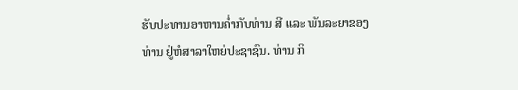ຮັບປະທານອາຫານຄ່ຳກັບທ່ານ ສີ ແລະ ພັນລະຍາຂອງ
ທ່ານ ຢູ່ຫໍສາລາໃຫຍ່ປະຊາຊົນ. ທ່ານ ກິ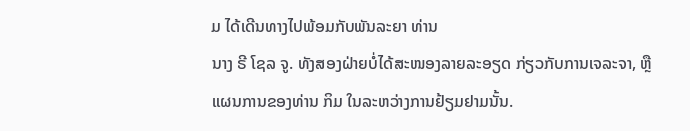ມ ໄດ້ເດີນທາງໄປພ້ອມກັບພັນລະຍາ ທ່ານ
ນາງ ຣີ ໂຊລ ຈູ. ທັງສອງຝ່າຍບໍ່ໄດ້ສະໜອງລາຍລະອຽດ ກ່ຽວກັບການເຈລະຈາ, ຫຼື
ແຜນການຂອງທ່ານ ກິມ ໃນລະຫວ່າງການຢ້ຽມຢາມນັ້ນ.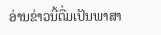ອ່ານຂ່າວນີ້ຕື່ມເປັນພາສາ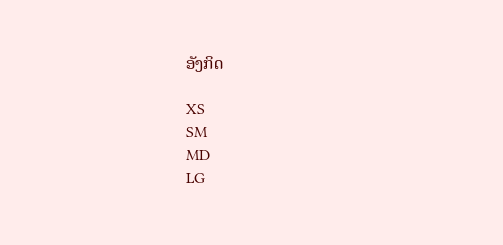ອັງກິດ

XS
SM
MD
LG